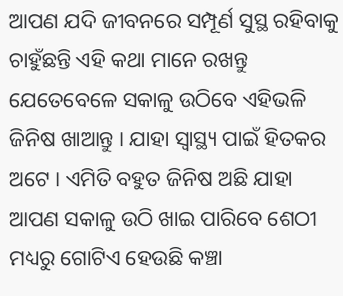ଆପଣ ଯଦି ଜୀବନରେ ସମ୍ପୂର୍ଣ ସୁସ୍ଥ ରହିବାକୁ ଚାହୁଁଛନ୍ତି ଏହି କଥା ମାନେ ରଖନ୍ତୁ ଯେତେବେଳେ ସକାଳୁ ଉଠିବେ ଏହିଭଳି ଜିନିଷ ଖାଆନ୍ତୁ । ଯାହା ସ୍ୱାସ୍ଥ୍ୟ ପାଇଁ ହିତକର ଅଟେ । ଏମିତି ବହୁତ ଜିନିଷ ଅଛି ଯାହା ଆପଣ ସକାଳୁ ଉଠି ଖାଇ ପାରିବେ ଶେଠୀ ମଧ୍ୟରୁ ଗୋଟିଏ ହେଉଛି କଞ୍ଚା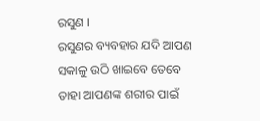ରସୁଣ ।
ରସୁଣର ବ୍ୟବହାର ଯଦି ଆପଣ ସକାଳୁ ଉଠି ଖାଇବେ ତେବେ ତାହା ଆପଣଙ୍କ ଶରୀର ପାଇଁ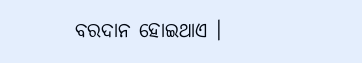ବରଦାନ ହୋଇଥାଏ ।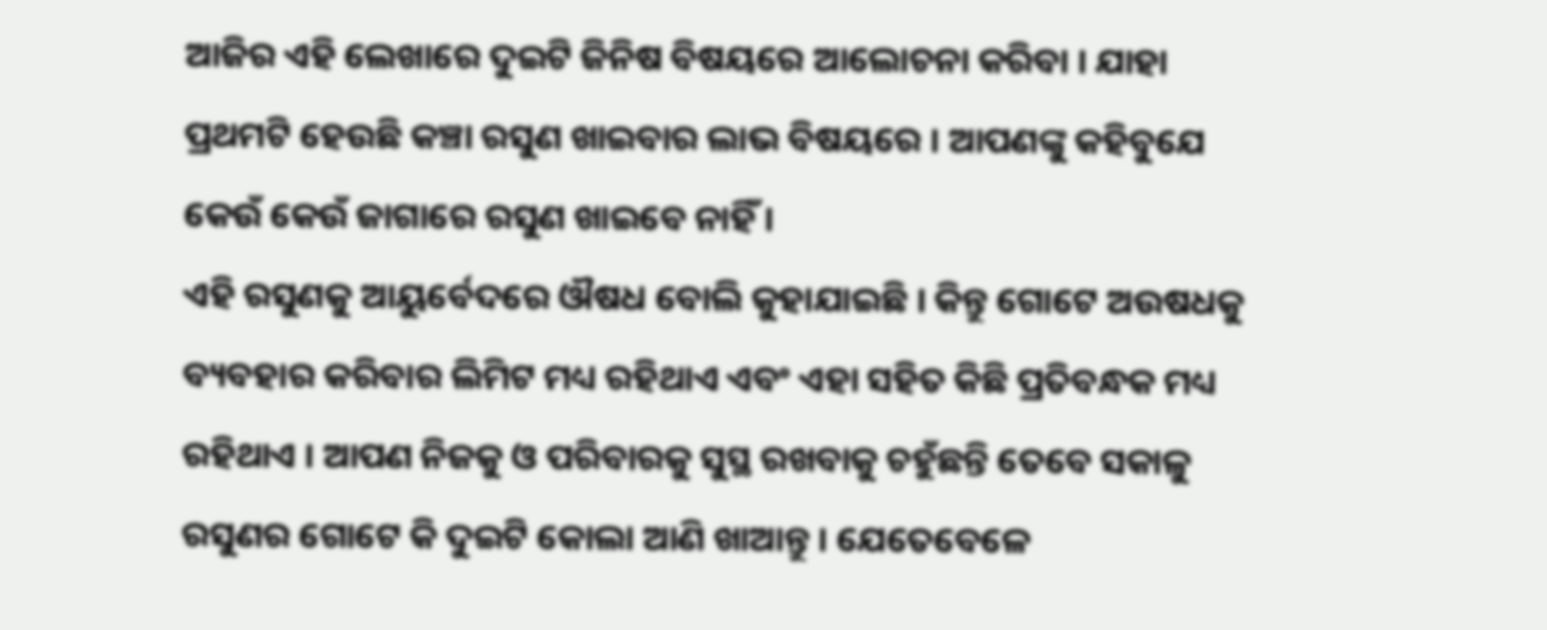ଆଜିର ଏହି ଲେଖାରେ ଦୁଇଟି ଜିନିଷ ବିଷୟରେ ଆଲୋଚନା କରିବା । ଯାହା ପ୍ରଥମଟି ହେଉଛି କଞ୍ଚା ରସୁଣ ଖାଇବାର ଲାଭ ବିଷୟରେ । ଆପଣଙ୍କୁ କହିବୁଯେ କେଉଁ କେଉଁ ଜାଗାରେ ରସୁଣ ଖାଇବେ ନାହିଁ ।
ଏହି ରସୁଣକୁ ଆୟୁର୍ବେଦରେ ଔଷଧ ବୋଲି କୁହାଯାଇଛି । କିନ୍ତୁ ଗୋଟେ ଅଉଷଧକୁ ବ୍ୟବହାର କରିବାର ଲିମିଟ ମଧ୍ୟ ରହିଥାଏ ଏବଂ ଏହା ସହିତ କିଛି ପ୍ରତିବନ୍ଧକ ମଧ୍ୟ ରହିଥାଏ । ଆପଣ ନିଜକୁ ଓ ପରିବାରକୁ ସୁସ୍ଥ ରଖବାକୁ ଚହୁଁଛନ୍ତି ତେବେ ସକାଳୁ ରସୁଣର ଗୋଟେ କି ଦୁଇଟି କୋଲା ଆଣି ଖାଆନ୍ତୁ । ଯେତେବେଳେ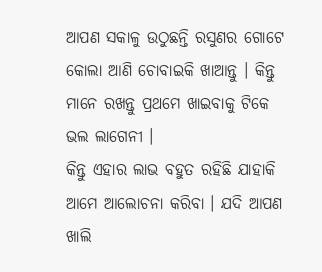ଆପଣ ସକାଳୁ ଉଠୁଛନ୍ତି ରସୁଣର ଗୋଟେ କୋଲା ଆଣି ଚୋବାଇକି ଖାଆନ୍ତୁ । କିନ୍ତୁ ମାନେ ରଖନ୍ତୁ ପ୍ରଥମେ ଖାଇବାକୁ ଟିକେ ଭଲ ଲାଗେନୀ ।
କିନ୍ତୁ ଏହାର ଲାଭ ବହୁତ ରହିଛି ଯାହାକି ଆମେ ଆଲୋଚନା କରିବା । ଯଦି ଆପଣ ଖାଲି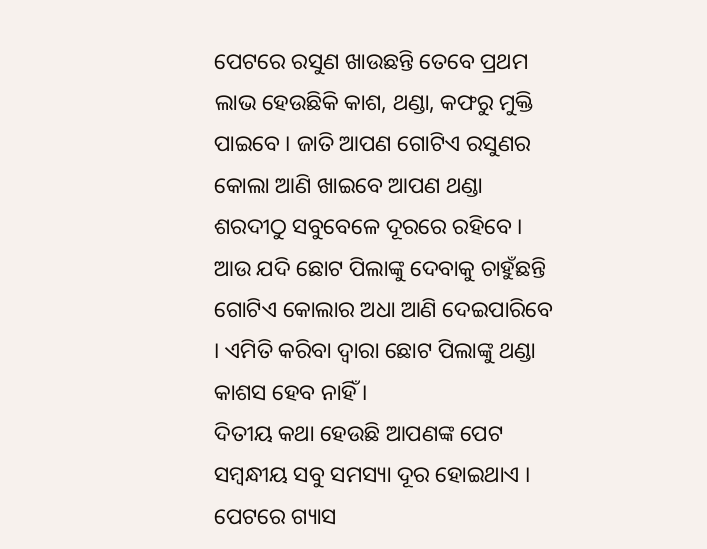ପେଟରେ ରସୁଣ ଖାଉଛନ୍ତି ତେବେ ପ୍ରଥମ ଲାଭ ହେଉଛିକି କାଶ, ଥଣ୍ଡା, କଫରୁ ମୁକ୍ତି ପାଇବେ । ଜାତି ଆପଣ ଗୋଟିଏ ରସୁଣର କୋଲା ଆଣି ଖାଇବେ ଆପଣ ଥଣ୍ଡା ଶରଦୀଠୁ ସବୁବେଳେ ଦୂରରେ ରହିବେ । ଆଉ ଯଦି ଛୋଟ ପିଲାଙ୍କୁ ଦେବାକୁ ଚାହୁଁଛନ୍ତି ଗୋଟିଏ କୋଲାର ଅଧା ଆଣି ଦେଇପାରିବେ । ଏମିତି କରିବା ଦ୍ଵାରା ଛୋଟ ପିଲାଙ୍କୁ ଥଣ୍ଡା କାଶସ ହେବ ନାହିଁ ।
ଦିତୀୟ କଥା ହେଉଛି ଆପଣଙ୍କ ପେଟ ସମ୍ବନ୍ଧୀୟ ସବୁ ସମସ୍ୟା ଦୂର ହୋଇଥାଏ । ପେଟରେ ଗ୍ୟାସ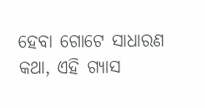ହେବା ଗୋଟେ ସାଧାରଣ କଥା, ଏହି ଗ୍ୟାସ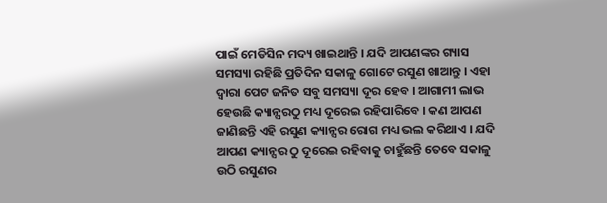ପାଇଁ ମେଡିସିନ ମଦ୍ୟ ଖାଇଥାନ୍ତି । ଯଦି ଆପଣଙ୍କର ଗ୍ୟାସ ସମସ୍ୟା ରହିଛି ପ୍ରତିଦିନ ସକାଳୁ ଗୋଟେ ରସୁଣ ଖାଆନ୍ତୁ । ଏହା ଦ୍ଵାରା ପେଟ ଜନିତ ସବୁ ସମସ୍ୟା ଦୂର ହେବ । ଆଗାମୀ ଲାଭ ହେଉଛି କ୍ୟାନ୍ସରଠୁ ମଧ୍ୟ ଦୂରେଇ ରହିପାରିବେ । କଣ ଆପଣ ଜାଣିଛନ୍ତି ଏହି ରସୁଣ କ୍ୟାନ୍ସର ରୋଗ ମଧ୍ୟ ଭଲ କରିଥାଏ । ଯଦି ଆପଣ କ୍ୟାନ୍ସର ଠୁ ଦୂରେଇ ରହିବାକୁ ଚାହୁଁଛନ୍ତି ତେବେ ସକାଳୁ ଉଠି ରସୁଣର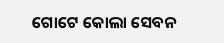ଗୋଟେ କୋଲା ସେବନ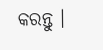କରନ୍ତୁ ।